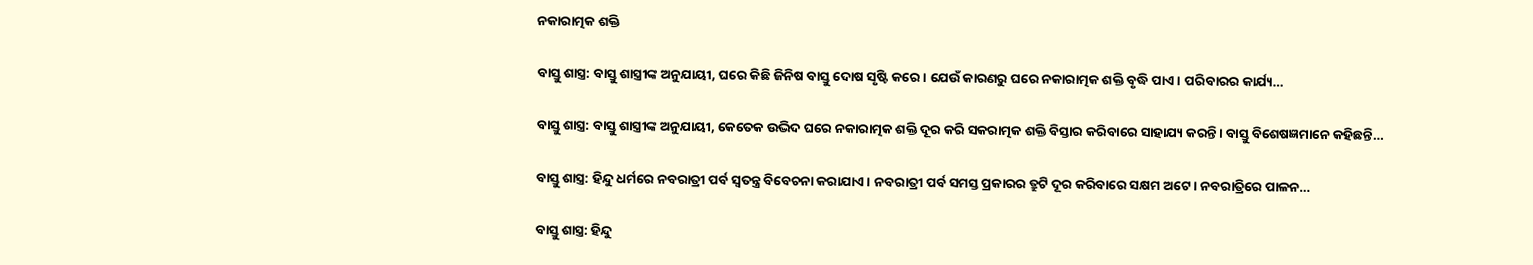ନକାରାତ୍ମକ ଶକ୍ତି

ବାସ୍ତୁ ଶାସ୍ତ୍ର: ବାସ୍ତୁ ଶାସ୍ତ୍ରୀଙ୍କ ଅନୁଯାୟୀ, ଘରେ କିଛି ଜିନିଷ ବାସ୍ତୁ ଦୋଷ ସୃଷ୍ଟି କରେ। ଯେଉଁ କାରଣରୁ ଘରେ ନକାରାତ୍ମକ ଶକ୍ତି ବୃଦ୍ଧି ପାଏ। ପରିବାରର କାର୍ଯ୍ୟ…

ବାସ୍ତୁ ଶାସ୍ତ୍ର: ବାସ୍ତୁ ଶାସ୍ତ୍ରୀଙ୍କ ଅନୁଯାୟୀ, କେତେକ ଉଦ୍ଭିଦ ଘରେ ନକାରାତ୍ମକ ଶକ୍ତି ଦୂର କରି ସକରାତ୍ମକ ଶକ୍ତି ବିସ୍ତାର କରିବାରେ ସାହାଯ୍ୟ କରନ୍ତି। ବାସ୍ତୁ ବିଶେଷଜ୍ଞମାନେ କହିଛନ୍ତି…

ବାସ୍ତୁ ଶାସ୍ତ୍ର: ହିନ୍ଦୁ ଧର୍ମରେ ନବରାତ୍ରୀ ପର୍ବ ସ୍ୱତନ୍ତ୍ର ବିବେଚନା କରାଯାଏ। ନବରାତ୍ରୀ ପର୍ବ ସମସ୍ତ ପ୍ରକାରର ତ୍ରୁଟି ଦୂର କରିବାରେ ସକ୍ଷମ ଅଟେ। ନବରାତ୍ରିରେ ପାଳନ…

ବାସ୍ତୁ ଶାସ୍ତ୍ର: ହିନ୍ଦୁ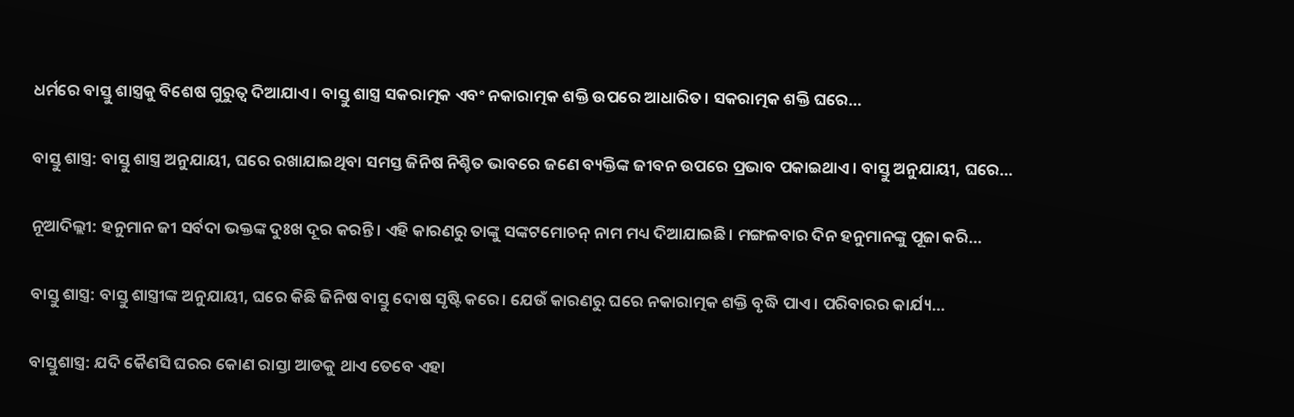ଧର୍ମରେ ବାସ୍ତୁ ଶାସ୍ତ୍ରକୁ ବିଶେଷ ଗୁରୁତ୍ୱ ଦିଆଯାଏ। ବାସ୍ତୁ ଶାସ୍ତ୍ର ସକରାତ୍ମକ ଏବଂ ନକାରାତ୍ମକ ଶକ୍ତି ଉପରେ ଆଧାରିତ। ସକରାତ୍ମକ ଶକ୍ତି ଘରେ…

ବାସ୍ତୁ ଶାସ୍ତ୍ର: ବାସ୍ତୁ ଶାସ୍ତ୍ର ଅନୁଯାୟୀ, ଘରେ ରଖାଯାଇଥିବା ସମସ୍ତ ଜିନିଷ ନିଶ୍ଚିତ ଭାବରେ ଜଣେ ବ୍ୟକ୍ତିଙ୍କ ଜୀବନ ଉପରେ ପ୍ରଭାବ ପକାଇଥାଏ। ବାସ୍ତୁ ଅନୁଯାୟୀ, ଘରେ…

ନୂଆଦିଲ୍ଲୀ: ହନୁମାନ ଜୀ ସର୍ବଦା ଭକ୍ତଙ୍କ ଦୁଃଖ ଦୂର କରନ୍ତି। ଏହି କାରଣରୁ ତାଙ୍କୁ ସଙ୍କଟମୋଚନ୍ ନାମ ମଧ୍ୟ ଦିଆଯାଇଛି। ମଙ୍ଗଳବାର ଦିନ ହନୁମାନଙ୍କୁ ପୂଜା କରି…

ବାସ୍ତୁ ଶାସ୍ତ୍ର: ବାସ୍ତୁ ଶାସ୍ତ୍ରୀଙ୍କ ଅନୁଯାୟୀ, ଘରେ କିଛି ଜିନିଷ ବାସ୍ତୁ ଦୋଷ ସୃଷ୍ଟି କରେ। ଯେଉଁ କାରଣରୁ ଘରେ ନକାରାତ୍ମକ ଶକ୍ତି ବୃଦ୍ଧି ପାଏ। ପରିବାରର କାର୍ଯ୍ୟ…

ବାସ୍ତୁଶାସ୍ତ୍ର: ଯଦି କୈଣସି ଘରର କୋଣ ରାସ୍ତା ଆଡକୁ ଥାଏ ତେବେ ଏହା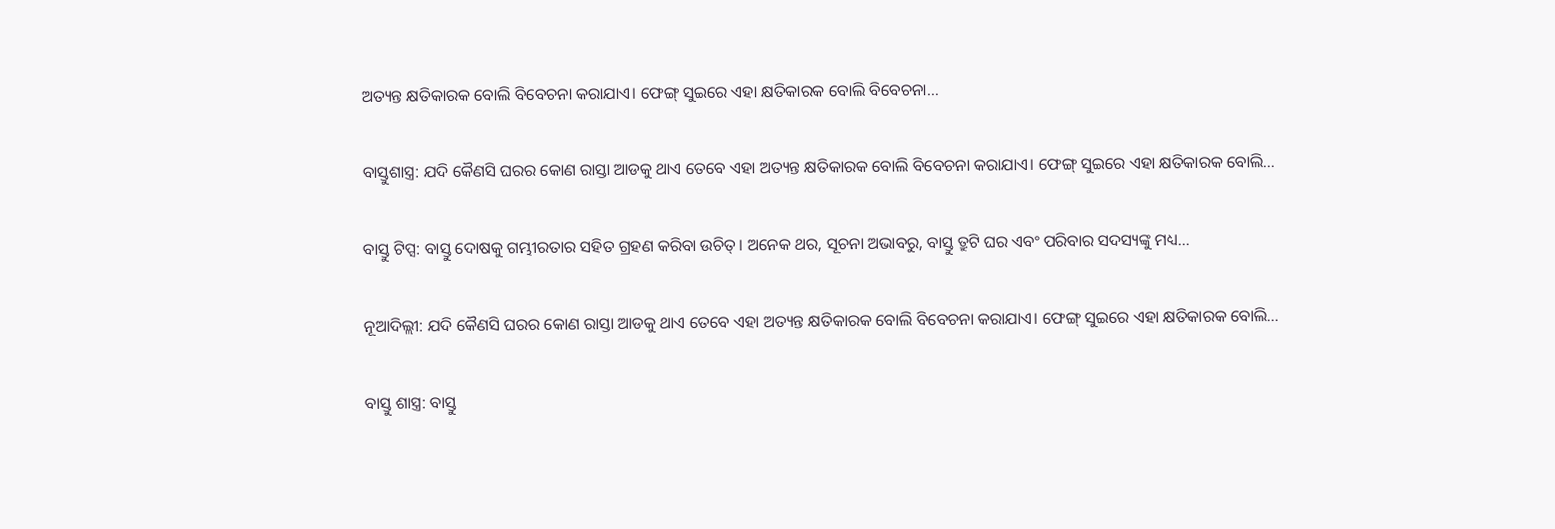ଅତ୍ୟନ୍ତ କ୍ଷତିକାରକ ବୋଲି ବିବେଚନା କରାଯାଏ। ଫେଙ୍ଗ୍ ସୁଇରେ ଏହା କ୍ଷତିକାରକ ବୋଲି ବିବେଚନା…

ବାସ୍ତୁଶାସ୍ତ୍ର: ଯଦି କୈଣସି ଘରର କୋଣ ରାସ୍ତା ଆଡକୁ ଥାଏ ତେବେ ଏହା ଅତ୍ୟନ୍ତ କ୍ଷତିକାରକ ବୋଲି ବିବେଚନା କରାଯାଏ। ଫେଙ୍ଗ୍ ସୁଇରେ ଏହା କ୍ଷତିକାରକ ବୋଲି…

ବାସ୍ତୁ ଟିପ୍ସ: ବାସ୍ତୁ ଦୋଷକୁ ଗମ୍ଭୀରତାର ସହିତ ଗ୍ରହଣ କରିବା ଉଚିତ୍। ଅନେକ ଥର, ସୂଚନା ଅଭାବରୁ, ବାସ୍ତୁ ତ୍ରୁଟି ଘର ଏବଂ ପରିବାର ସଦସ୍ୟଙ୍କୁ ମଧ୍ୟ…

ନୂଆଦିଲ୍ଲୀ: ଯଦି କୈଣସି ଘରର କୋଣ ରାସ୍ତା ଆଡକୁ ଥାଏ ତେବେ ଏହା ଅତ୍ୟନ୍ତ କ୍ଷତିକାରକ ବୋଲି ବିବେଚନା କରାଯାଏ। ଫେଙ୍ଗ୍ ସୁଇରେ ଏହା କ୍ଷତିକାରକ ବୋଲି…

ବାସ୍ତୁ ଶାସ୍ତ୍ର: ବାସ୍ତୁ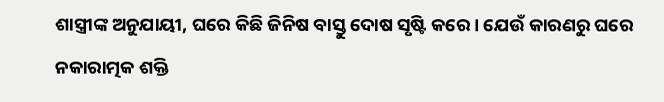ଶାସ୍ତ୍ରୀଙ୍କ ଅନୁଯାୟୀ, ଘରେ କିଛି ଜିନିଷ ବାସ୍ତୁ ଦୋଷ ସୃଷ୍ଟି କରେ। ଯେଉଁ କାରଣରୁ ଘରେ ନକାରାତ୍ମକ ଶକ୍ତି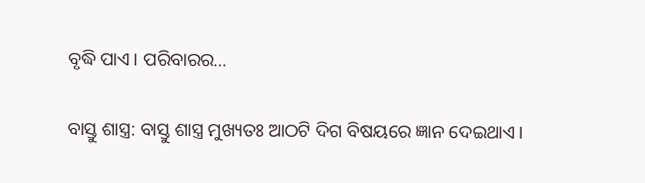ବୃଦ୍ଧି ପାଏ। ପରିବାରର…

ବାସ୍ତୁ ଶାସ୍ତ୍ର: ବାସ୍ତୁ ଶାସ୍ତ୍ର ମୁଖ୍ୟତଃ ଆଠଟି ଦିଗ ବିଷୟରେ ଜ୍ଞାନ ଦେଇଥାଏ।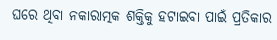ଘରେ ଥିବା ନକାରାତ୍ମକ ଶକ୍ତିକୁ ହଟାଇବା ପାଇଁ ପ୍ରତିକାର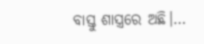ବାସ୍ତୁ ଶାସ୍ତ୍ରରେ ଅଛି।…